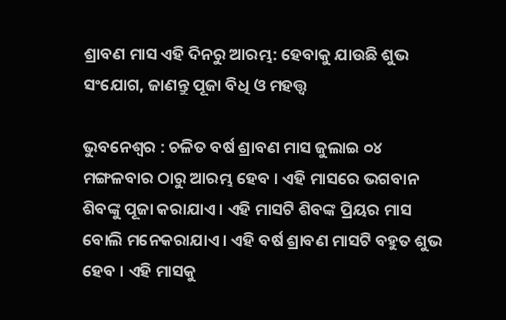ଶ୍ରାବଣ ମାସ ଏହି ଦିନରୁ ଆରମ୍ଭ: ହେବାକୁ ଯାଉଛି ଶୁଭ ସଂଯୋଗ, ଜାଣନ୍ତୁ ପୂଜା ବିଧି ଓ ମହତ୍ତ୍ୱ

ଭୁବନେଶ୍ୱର : ଚଳିତ ବର୍ଷ ଶ୍ରାବଣ ମାସ ଜୁଲାଇ ୦୪ ମଙ୍ଗଳବାର ଠାରୁ ଆରମ୍ଭ ହେବ । ଏହି ମାସରେ ଭଗବାନ ଶିବଙ୍କୁ ପୂଜା କରାଯାଏ । ଏହି ମାସଟି ଶିବଙ୍କ ପ୍ରିୟର ମାସ ବୋଲି ମନେକରାଯାଏ । ଏହି ବର୍ଷ ଶ୍ରାବଣ ମାସଟି ବହୁତ ଶୁଭ ହେବ । ଏହି ମାସକୁ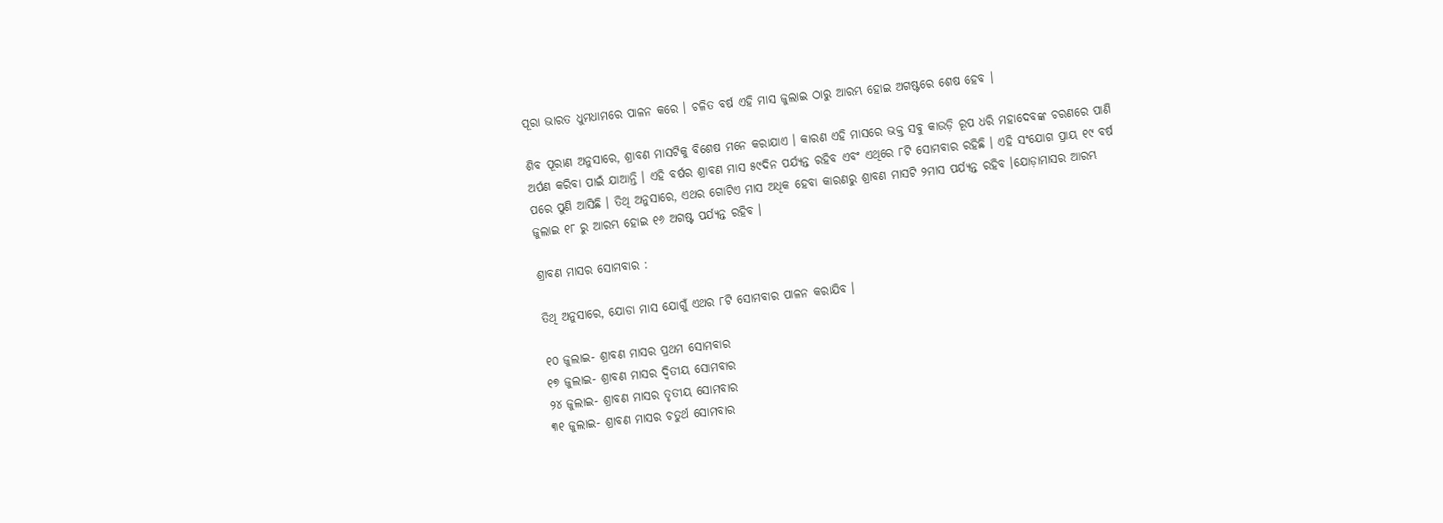ପୂରା ଭାରତ ଧୁମଧାମରେ ପାଳନ କରେ । ଚଳିତ ବର୍ଷ ଏହି ମାସ ଜୁଲାଇ ଠାରୁ ଆରମ୍ଭ ହୋଇ ଅଗଷ୍ଟରେ ଶେଷ ହେବ ।

ଶିବ ପୂରାଣ ଅନୁସାରେ, ଶ୍ରାବଣ ମାସଟିକୁ ବିଶେଷ ମନେ କରାଯାଏ । କାରଣ ଏହି ମାସରେ ଭକ୍ତ ସବୁ କାଉଡ଼ି ରୂପ ଧରି ମହାଦେବଙ୍କ ଚରଣରେ ପାଣି ଅର୍ପଣ କରିବା ପାଇଁ ଯାଆନ୍ତି । ଏହି ବର୍ଷର ଶ୍ରାବଣ ମାସ ୫୯ଦିନ ପର୍ଯ୍ୟନ୍ତ ରହିବ ଏବଂ ଏଥିରେ ୮ଟି ସୋମବାର ରହିଛି । ଏହି ସଂଯୋଗ ପ୍ରାୟ ୧୯ ବର୍ଷ ପରେ ପୁଣି ଆସିଛି । ତିଥି ଅନୁସାରେ, ଏଥର ଗୋଟିଏ ମାସ ଅଧିକ ହେବା କାରଣରୁ ଶ୍ରାବଣ ମାସଟି ୨ମାସ ପର୍ଯ୍ୟନ୍ତ ରହିବ ।ଯୋଡ଼ାମାସର ଆରମ୍ଭ ଜୁଲାଇ ୧୮ ରୁ ଆରମ୍ଭ ହୋଇ ୧୬ ଅଗଷ୍ଟ ପର୍ଯ୍ୟନ୍ତ ରହିବ ।

ଶ୍ରାବଣ ମାସର ସୋମବାର :

ତିଥି ଅନୁସାରେ, ଯୋଡା ମାସ ଯୋଗୁଁ ଏଥର ୮ଟି ସୋମବାର ପାଳନ କରାଯିବ ।

୧୦ ଜୁଲାଇ- ଶ୍ରାବଣ ମାସର ପ୍ରଥମ ସୋମବାର
୧୭ ଜୁଲାଇ- ଶ୍ରାବଣ ମାସର ଦ୍ୱିତୀୟ ସୋମବାର
୨୪ ଜୁଲାଇ- ଶ୍ରାବଣ ମାସର ତୃତୀୟ ସୋମବାର
୩୧ ଜୁଲାଇ- ଶ୍ରାବଣ ମାସର ଚତୁର୍ଥ ସୋମବାର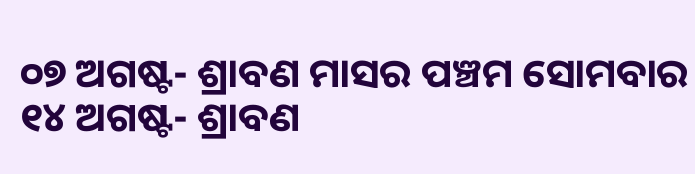୦୭ ଅଗଷ୍ଟ- ଶ୍ରାବଣ ମାସର ପଞ୍ଚମ ସୋମବାର
୧୪ ଅଗଷ୍ଟ- ଶ୍ରାବଣ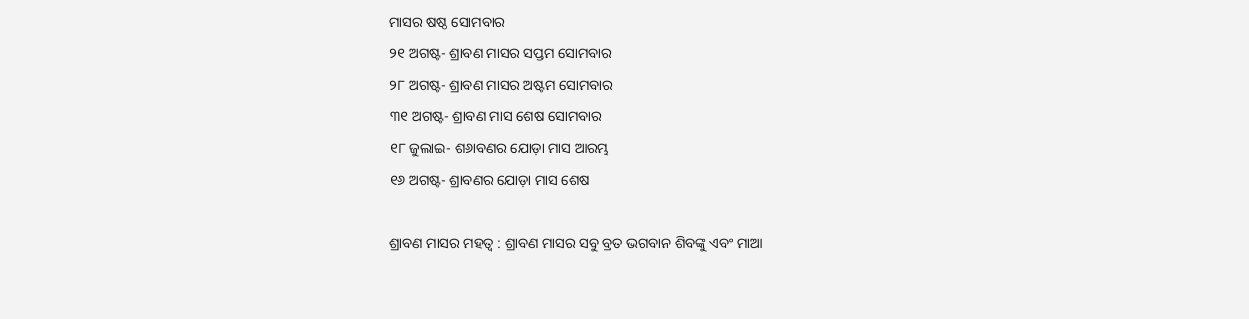ମାସର ଷଷ୍ଠ ସୋମବାର
୨୧ ଅଗଷ୍ଟ- ଶ୍ରାବଣ ମାସର ସପ୍ତମ ସୋମବାର
୨୮ ଅଗଷ୍ଟ- ଶ୍ରାବଣ ମାସର ଅଷ୍ଟମ ସୋମବାର
୩୧ ଅଗଷ୍ଟ- ଶ୍ରାବଣ ମାସ ଶେଷ ସୋମବାର
୧୮ ଜୁଲାଇ- ଶ୬ାବଣର ଯୋଡ଼ା ମାସ ଆରମ୍ଭ
୧୬ ଅଗଷ୍ଟ- ଶ୍ରାବଣର ଯୋଡ଼ା ମାସ ଶେଷ

ଶ୍ରାବଣ ମାସର ମହତ୍ୱ : ଶ୍ରାବଣ ମାସର ସବୁ ବ୍ରତ ଭଗବାନ ଶିବଙ୍କୁ ଏବଂ ମାଆ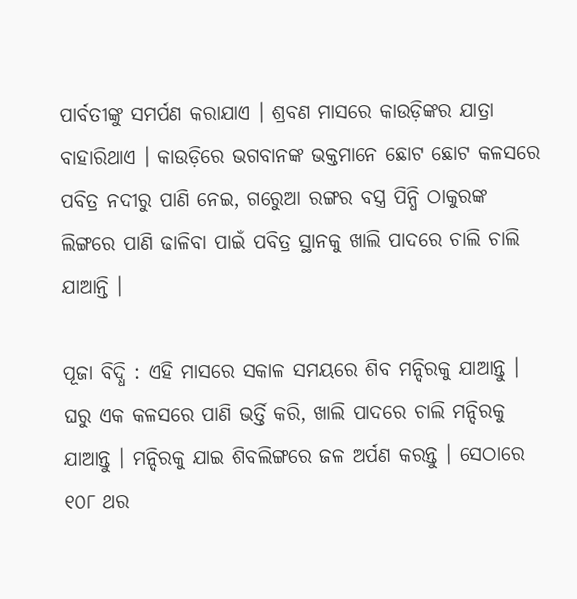ପାର୍ବତୀଙ୍କୁ ସମର୍ପଣ କରାଯାଏ । ଶ୍ରବଣ ମାସରେ କାଉଡ଼ିଙ୍କର ଯାତ୍ରା ବାହାରିଥାଏ । କାଉଡ଼ିରେ ଭଗବାନଙ୍କ ଭକ୍ତମାନେ ଛୋଟ ଛୋଟ କଳସରେ ପବିତ୍ର ନଦୀରୁ ପାଣି ନେଇ, ଗରେୁଆ ରଙ୍ଗର ବସ୍ତ୍ର ପିନ୍ଧି ଠାକୁରଙ୍କ ଲିଙ୍ଗରେ ପାଣି ଢାଳିବା ପାଇଁ ପବିତ୍ର ସ୍ଥାନକୁ ଖାଲି ପାଦରେ ଚାଲି ଚାଲି ଯାଆନ୍ତି ।

ପୂଜା ବିଦ୍ଧି : ଏହି ମାସରେ ସକାଳ ସମୟରେ ଶିବ ମନ୍ଦିରକୁ ଯାଆନ୍ତୁ । ଘରୁ ଏକ କଳସରେ ପାଣି ଭର୍ତ୍ତି କରି, ଖାଲି ପାଦରେ ଚାଲି ମନ୍ଦିରକୁ ଯାଆନ୍ତୁ । ମନ୍ଦିରକୁ ଯାଇ ଶିବଲିଙ୍ଗରେ ଜଳ ଅର୍ପଣ କରନ୍ତୁ । ସେଠାରେ ୧୦୮ ଥର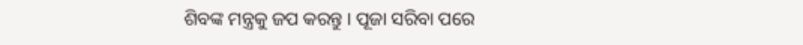ଶିବଙ୍କ ମନ୍ତ୍ରକୁ ଜପ କରନ୍ତୁ । ପୂଜା ସରିବା ପରେ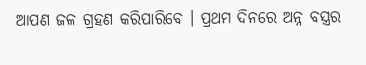ଆପଣ ଜଳ ଗ୍ରହଣ କରିପାରିବେ । ପ୍ରଥମ ଦିନରେ ଅନ୍ନ ବସ୍ତ୍ରର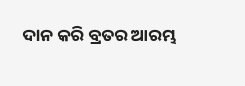ଦାନ କରି ବ୍ରତର ଆରମ୍ଭ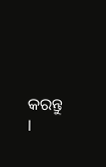କରନ୍ତୁ ।